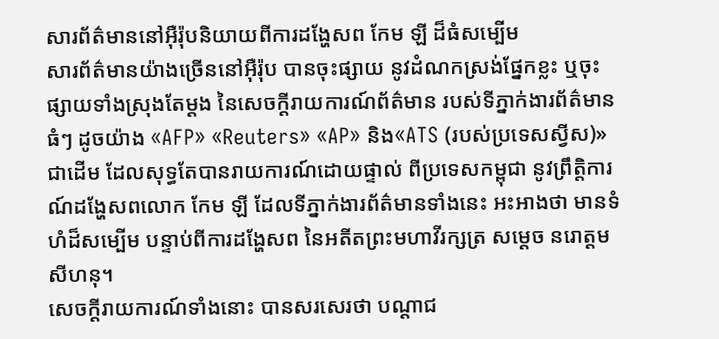សារព័ត៌មាននៅអ៊ឺរ៉ុបនិយាយពីការដង្ហែសព កែម ឡី ដ៏ធំសម្បើម
សារព័ត៌មានយ៉ាងច្រើននៅអ៊ឺរ៉ុប បានចុះផ្សាយ នូវដំណកស្រង់ផ្នែកខ្លះ ឬចុះផ្សាយទាំងស្រុងតែម្ដង នៃសេចក្ដីរាយការណ៍ព័ត៌មាន របស់ទីភ្នាក់ងារព័ត៌មានធំៗ ដូចយ៉ាង «AFP» «Reuters» «AP» និង«ATS (របស់ប្រទេសស្វីស)»ជាដើម ដែលសុទ្ធតែបានរាយការណ៍ដោយផ្ទាល់ ពីប្រទេសកម្ពុជា នូវព្រឹត្តិការណ៍ដង្ហែសពលោក កែម ឡី ដែលទីភ្នាក់ងារព័ត៌មានទាំងនេះ អះអាងថា មានទំហំដ៏សម្បើម បន្ទាប់ពីការដង្ហែសព នៃអតីតព្រះមហាវីរក្សត្រ សម្ដេច នរោត្ដម សីហនុ។
សេចក្ដីរាយការណ៍ទាំងនោះ បានសរសេរថា បណ្ដាជ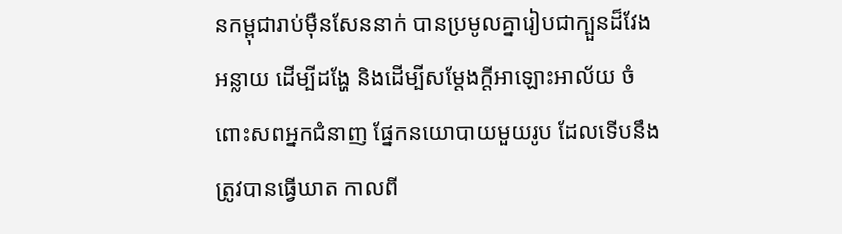នកម្ពុជារាប់ម៉ឺនសែននាក់ បានប្រមូលគ្នារៀបជាក្បួនដ៏វែងអន្លាយ ដើម្បីដង្ហែ និងដើម្បីសម្ដែងក្ដីអាឡោះអាល័យ ចំពោះសពអ្នកជំនាញ ផ្នែកនយោបាយមួយរូប ដែលទើបនឹងត្រូវបានធ្វើឃាត កាលពី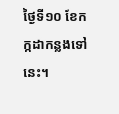ថ្ងៃទី១០ ខែកក្កដាកន្លងទៅនេះ។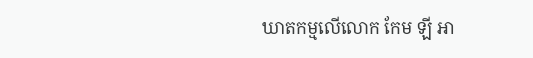ឃាតកម្មលើលោក កែម ឡី អា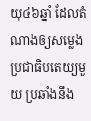យុ៤៦ឆ្នាំ ដែលតំណាងឲ្យសម្លេងប្រជាធិបតេយ្យមួយ ប្រឆាំងនឹង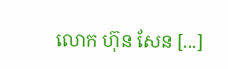លោក ហ៊ុន សែន [...]